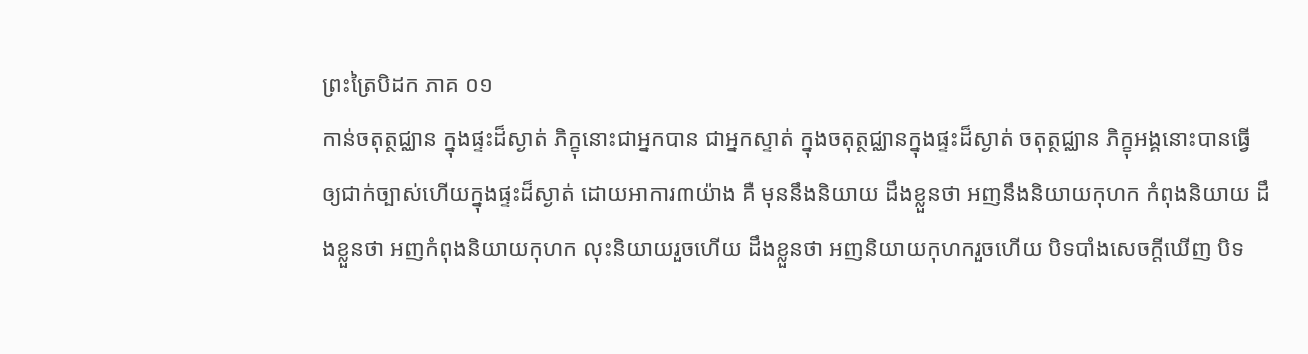ព្រះត្រៃបិដក ភាគ ០១
កាន់ចតុត្ថជ្ឈាន ក្នុងផ្ទះដ៏ស្ងាត់ ភិក្ខុនោះជាអ្នកបាន ជាអ្នកស្ទាត់ ក្នុងចតុត្ថជ្ឈានក្នុងផ្ទះដ៏ស្ងាត់ ចតុត្ថជ្ឈាន ភិក្ខុអង្គនោះបានធ្វើឲ្យជាក់ច្បាស់ហើយក្នុងផ្ទះដ៏ស្ងាត់ ដោយអាការ៣យ៉ាង គឺ មុននឹងនិយាយ ដឹងខ្លួនថា អញនឹងនិយាយកុហក កំពុងនិយាយ ដឹងខ្លួនថា អញកំពុងនិយាយកុហក លុះនិយាយរួចហើយ ដឹងខ្លួនថា អញនិយាយកុហករួចហើយ បិទបាំងសេចក្តីឃើញ បិទ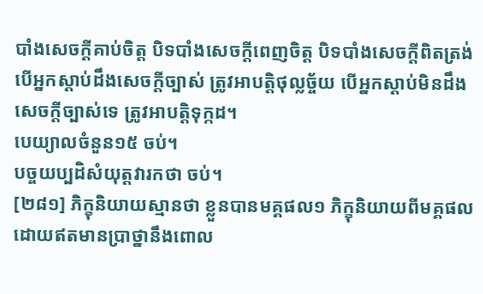បាំងសេចក្តីគាប់ចិត្ត បិទបាំងសេចក្តីពេញចិត្ត បិទបាំងសេចក្តីពិតត្រង់ បើអ្នកស្តាប់ដឹងសេចក្តីច្បាស់ ត្រូវអាបត្តិថុល្លច្ច័យ បើអ្នកស្តាប់មិនដឹងសេចក្តីច្បាស់ទេ ត្រូវអាបត្តិទុក្កដ។
បេយ្យាលចំនួន១៥ ចប់។
បច្ចយប្បដិសំយុត្តវារកថា ចប់។
[២៨១] ភិក្ខុនិយាយស្មានថា ខ្លួនបានមគ្គផល១ ភិក្ខុនិយាយពីមគ្គផលដោយឥតមានប្រាថ្នានឹងពោល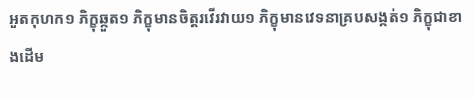អួតកុហក១ ភិក្ខុឆ្កួត១ ភិក្ខុមានចិត្តរវើរវាយ១ ភិក្ខុមានវេទនាគ្របសង្កត់១ ភិក្ខុជាខាងដើម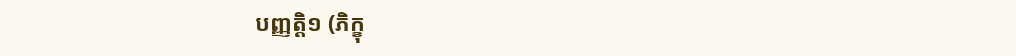បញ្ញត្តិ១ (ភិក្ខុ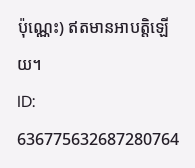ប៉ុណ្ណេះ) ឥតមានអាបត្តិឡើយ។
ID: 636775632687280764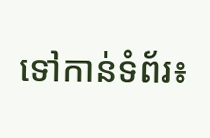ទៅកាន់ទំព័រ៖